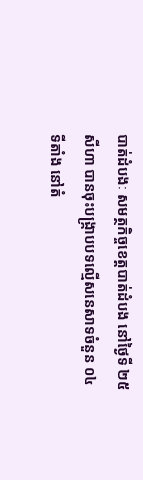បាត់ដំបងៈ សមត្ថកិច្ចខេត្តបាត់ដំបង នៅថ្ងៃទី ២៥ សីហា បានចុះបង្ក្រាបបទល្មើសនេសាទចំនួន ០៤ ទីតាំង នៅតំ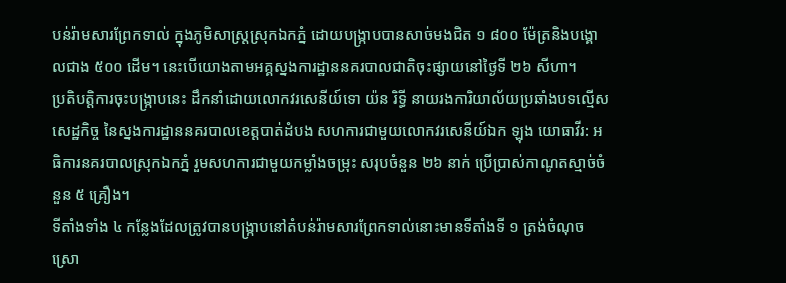បន់រ៉ាមសារព្រែកទាល់ ក្នុងភូមិសាស្ត្រស្រុកឯកភ្នំ ដោយបង្ក្រាបបានសាច់មងជិត ១ ៨០០ ម៉ែត្រនិងបង្គោលជាង ៥០០ ដើម។ នេះបើយោងតាមអគ្គស្នងការដ្ឋាននគរបាលជាតិចុះផ្សាយនៅថ្ងៃទី ២៦ សីហា។
ប្រតិបត្តិការចុះបង្ក្រាបនេះ ដឹកនាំដោយលោកវរសេនីយ៍ទោ យ៉ន រិទ្ធី នាយរងការិយាល័យប្រឆាំងបទល្មើសសេដ្ឋកិច្ច នៃស្នងការដ្ឋាននគរបាលខេត្តបាត់ដំបង សហការជាមួយលោកវរសេនីយ៍ឯក ឡុង យោធាវីរ: អធិការនគរបាលស្រុកឯកភ្នំ រួមសហការជាមួយកម្លាំងចម្រុះ សរុបចំនួន ២៦ នាក់ ប្រើប្រាស់កាណូតស្មាច់ចំនួន ៥ គ្រឿង។
ទីតាំងទាំង ៤ កន្លែងដែលត្រូវបានបង្ក្រាបនៅតំបន់រ៉ាមសារព្រែកទាល់នោះមានទីតាំងទី ១ ត្រង់ចំណុចស្រោ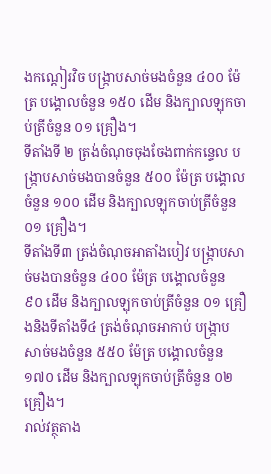ងកណ្តៀរវិច បង្ក្រាបសាច់មងចំនួន ៤០០ ម៉ែត្រ បង្គោលចំនួន ១៥០ ដើម និងក្បាលឡុកចាប់ត្រីចំនួន ០១ គ្រឿង។
ទីតាំងទី ២ ត្រង់ចំណុចចុងចែងពាក់កន្ទេល បង្ក្រាបសាច់មងបានចំនួន ៥០០ ម៉ែត្រ បង្គោលចំនួន ១០០ ដើម និងក្បាលឡុកចាប់ត្រីចំនួន ០១ គ្រឿង។
ទីតាំងទី៣ ត្រង់ចំណុចអាតាំងបៀវ បង្ក្រាបសាច់មងបានចំនួន ៤០០ ម៉ែត្រ បង្គោលចំនួន ៩០ ដើម និងក្បាលឡុកចាប់ត្រីចំនួន ០១ គ្រឿងនិងទីតាំងទី៤ ត្រង់ចំណុចអាកាប់ បង្ក្រាបសាច់មងចំនួន ៥៥០ ម៉ែត្រ បង្គោលចំនួន ១៧០ ដើម និងក្បាលឡុកចាប់ត្រីចំនួន ០២ គ្រឿង។
រាល់វត្ថុតាង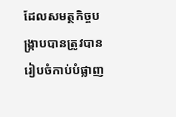ដែលសមត្ថកិច្ចបង្ក្រាបបានត្រូវបានរៀបចំកាប់បំផ្លាញ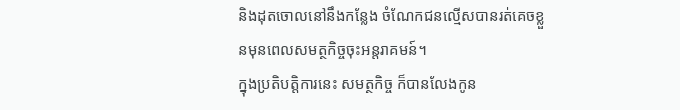និងដុតចោលនៅនឹងកន្លែង ចំណែកជនល្មើសបានរត់គេចខ្លួនមុនពេលសមត្ថកិច្ចចុះអន្តរាគមន៍។
ក្នុងប្រតិបត្តិការនេះ សមត្ថកិច្ច ក៏បានលែងកូន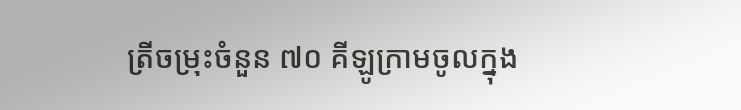ត្រីចម្រុះចំនួន ៧០ គីឡូក្រាមចូលក្នុង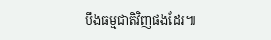បឹងធម្មជាតិវិញផងដែរ៕